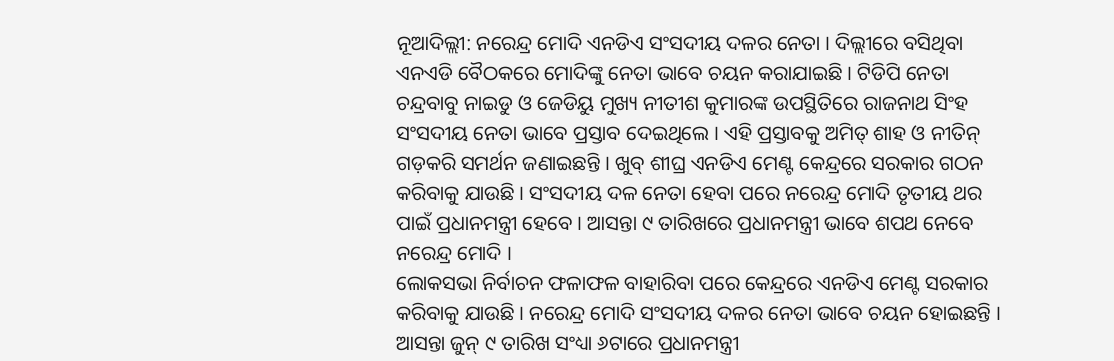ନୂଆଦିଲ୍ଲୀ: ନରେନ୍ଦ୍ର ମୋଦି ଏନଡିଏ ସଂସଦୀୟ ଦଳର ନେତା । ଦିଲ୍ଲୀରେ ବସିଥିବା ଏନଏଡି ବୈଠକରେ ମୋଦିଙ୍କୁ ନେତା ଭାବେ ଚୟନ କରାଯାଇଛି । ଟିଡିପି ନେତା ଚନ୍ଦ୍ରବାବୁ ନାଇଡୁ ଓ ଜେଡିୟୁ ମୁଖ୍ୟ ନୀତୀଶ କୁମାରଙ୍କ ଉପସ୍ଥିତିରେ ରାଜନାଥ ସିଂହ ସଂସଦୀୟ ନେତା ଭାବେ ପ୍ରସ୍ତାବ ଦେଇଥିଲେ । ଏହି ପ୍ରସ୍ତାବକୁ ଅମିତ୍ ଶାହ ଓ ନୀତିନ୍ ଗଡ଼କରି ସମର୍ଥନ ଜଣାଇଛନ୍ତି । ଖୁବ୍ ଶୀଘ୍ର ଏନଡିଏ ମେଣ୍ଟ କେନ୍ଦ୍ରରେ ସରକାର ଗଠନ କରିବାକୁ ଯାଉଛି । ସଂସଦୀୟ ଦଳ ନେତା ହେବା ପରେ ନରେନ୍ଦ୍ର ମୋଦି ତୃତୀୟ ଥର ପାଇଁ ପ୍ରଧାନମନ୍ତ୍ରୀ ହେବେ । ଆସନ୍ତା ୯ ତାରିଖରେ ପ୍ରଧାନମନ୍ତ୍ରୀ ଭାବେ ଶପଥ ନେବେ ନରେନ୍ଦ୍ର ମୋଦି ।
ଲୋକସଭା ନିର୍ବାଚନ ଫଳାଫଳ ବାହାରିବା ପରେ କେନ୍ଦ୍ରରେ ଏନଡିଏ ମେଣ୍ଟ ସରକାର କରିବାକୁ ଯାଉଛି । ନରେନ୍ଦ୍ର ମୋଦି ସଂସଦୀୟ ଦଳର ନେତା ଭାବେ ଚୟନ ହୋଇଛନ୍ତି । ଆସନ୍ତା ଜୁନ୍ ୯ ତାରିଖ ସଂଧ୍ୟା ୬ଟାରେ ପ୍ରଧାନମନ୍ତ୍ରୀ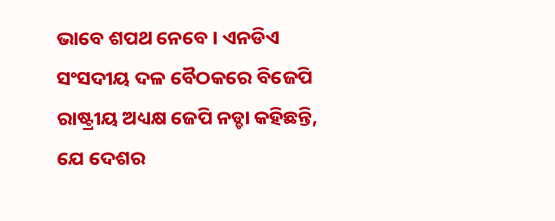ଭାବେ ଶପଥ ନେବେ । ଏନଡିଏ ସଂସଦୀୟ ଦଳ ବୈଠକରେ ବିଜେପି ରାଷ୍ଟ୍ରୀୟ ଅଧ୍ୟକ୍ଷ ଜେପି ନଡ୍ଡା କହିଛନ୍ତି, ଯେ ଦେଶର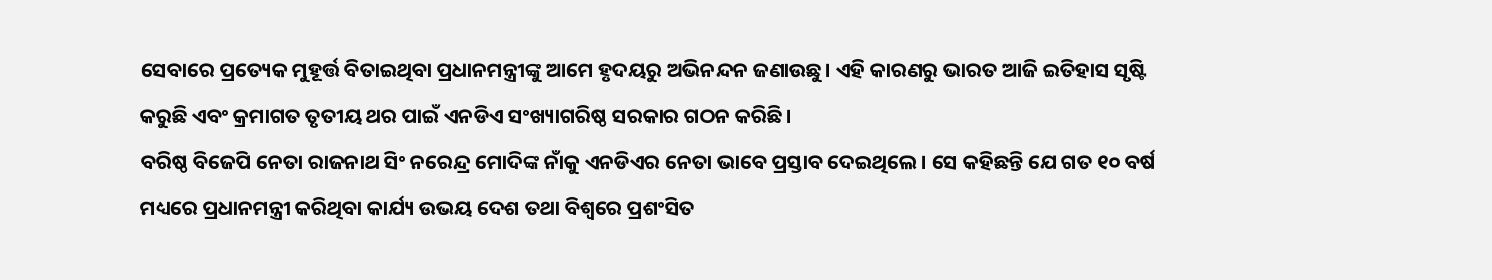ସେବାରେ ପ୍ରତ୍ୟେକ ମୁହୂର୍ତ୍ତ ବିତାଇଥିବା ପ୍ରଧାନମନ୍ତ୍ରୀଙ୍କୁ ଆମେ ହୃଦୟରୁ ଅଭିନନ୍ଦନ ଜଣାଉଛୁ। ଏହି କାରଣରୁ ଭାରତ ଆଜି ଇତିହାସ ସୃଷ୍ଟି କରୁଛି ଏବଂ କ୍ରମାଗତ ତୃତୀୟ ଥର ପାଇଁ ଏନଡିଏ ସଂଖ୍ୟାଗରିଷ୍ଠ ସରକାର ଗଠନ କରିଛି।
ବରିଷ୍ଠ ବିଜେପି ନେତା ରାଜନାଥ ସିଂ ନରେନ୍ଦ୍ର ମୋଦିଙ୍କ ନାଁକୁ ଏନଡିଏର ନେତା ଭାବେ ପ୍ରସ୍ତାବ ଦେଇଥିଲେ। ସେ କହିଛନ୍ତି ଯେ ଗତ ୧୦ ବର୍ଷ ମଧ୍ୟରେ ପ୍ରଧାନମନ୍ତ୍ରୀ କରିଥିବା କାର୍ଯ୍ୟ ଉଭୟ ଦେଶ ତଥା ବିଶ୍ୱରେ ପ୍ରଶଂସିତ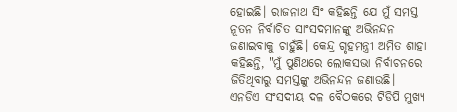ହୋଇଛି। ରାଜନାଥ ସିଂ କହିଛନ୍ତି ଯେ ମୁଁ ସମସ୍ତ ନୂତନ ନିର୍ବାଚିତ ସାଂସଦମାନଙ୍କୁ ଅଭିନନ୍ଦନ ଜଣାଇବାକୁ ଚାହୁଁଛି। କେନ୍ଦ୍ର ଗୃହମନ୍ତ୍ରୀ ଅମିତ ଶାହା କହିଛନ୍ତି, "ମୁଁ ପୁଣିଥରେ ଲୋକସଭା ନିର୍ବାଚନରେ ଜିତିଥିବାରୁ ସମସ୍ତଙ୍କୁ ଅଭିନନ୍ଦନ ଜଣାଉଛି।
ଏନଡିଏ ସଂସଦୀୟ ଦଳ ବୈଠକରେ ଟିଡିପି ମୁଖ୍ୟ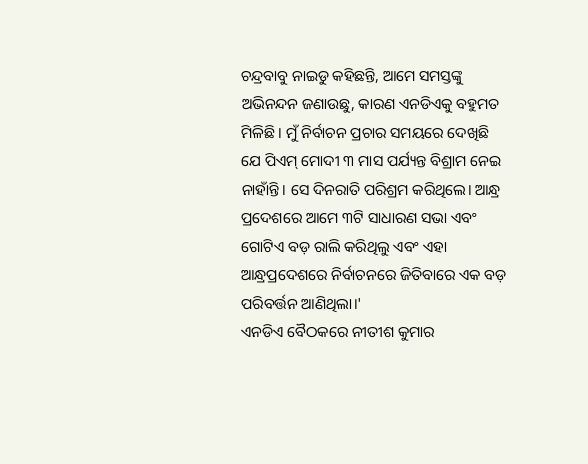ଚନ୍ଦ୍ରବାବୁ ନାଇଡୁ କହିଛନ୍ତି, ଆମେ ସମସ୍ତଙ୍କୁ ଅଭିନନ୍ଦନ ଜଣାଉଛୁ, କାରଣ ଏନଡିଏକୁ ବହୁମତ ମିଳିଛି । ମୁଁ ନିର୍ବାଚନ ପ୍ରଚାର ସମୟରେ ଦେଖିଛି ଯେ ପିଏମ୍ ମୋଦୀ ୩ ମାସ ପର୍ଯ୍ୟନ୍ତ ବିଶ୍ରାମ ନେଇ ନାହାଁନ୍ତି। ସେ ଦିନରାତି ପରିଶ୍ରମ କରିଥିଲେ। ଆନ୍ଧ୍ର ପ୍ରଦେଶରେ ଆମେ ୩ଟି ସାଧାରଣ ସଭା ଏବଂ ଗୋଟିଏ ବଡ଼ ରାଲି କରିଥିଲୁ ଏବଂ ଏହା ଆନ୍ଧ୍ରପ୍ରଦେଶରେ ନିର୍ବାଚନରେ ଜିତିବାରେ ଏକ ବଡ଼ ପରିବର୍ତ୍ତନ ଆଣିଥିଲା।'
ଏନଡିଏ ବୈଠକରେ ନୀତୀଶ କୁମାର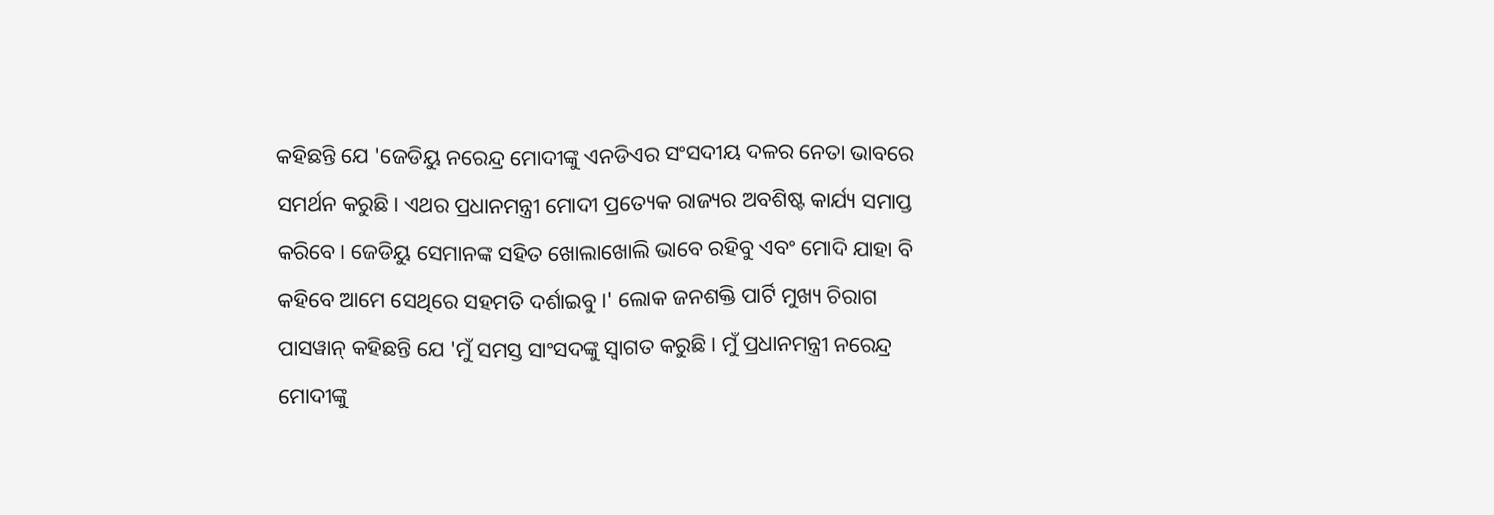କହିଛନ୍ତି ଯେ 'ଜେଡିୟୁ ନରେନ୍ଦ୍ର ମୋଦୀଙ୍କୁ ଏନଡିଏର ସଂସଦୀୟ ଦଳର ନେତା ଭାବରେ ସମର୍ଥନ କରୁଛି। ଏଥର ପ୍ରଧାନମନ୍ତ୍ରୀ ମୋଦୀ ପ୍ରତ୍ୟେକ ରାଜ୍ୟର ଅବଶିଷ୍ଟ କାର୍ଯ୍ୟ ସମାପ୍ତ କରିବେ। ଜେଡିୟୁ ସେମାନଙ୍କ ସହିତ ଖୋଲାଖୋଲି ଭାବେ ରହିବୁ ଏବଂ ମୋଦି ଯାହା ବି କହିବେ ଆମେ ସେଥିରେ ସହମତି ଦର୍ଶାଇବୁ।' ଲୋକ ଜନଶକ୍ତି ପାର୍ଟି ମୁଖ୍ୟ ଚିରାଗ ପାସୱାନ୍ କହିଛନ୍ତି ଯେ 'ମୁଁ ସମସ୍ତ ସାଂସଦଙ୍କୁ ସ୍ୱାଗତ କରୁଛି। ମୁଁ ପ୍ରଧାନମନ୍ତ୍ରୀ ନରେନ୍ଦ୍ର ମୋଦୀଙ୍କୁ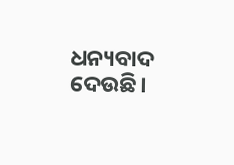ଧନ୍ୟବାଦ ଦେଉଛି।